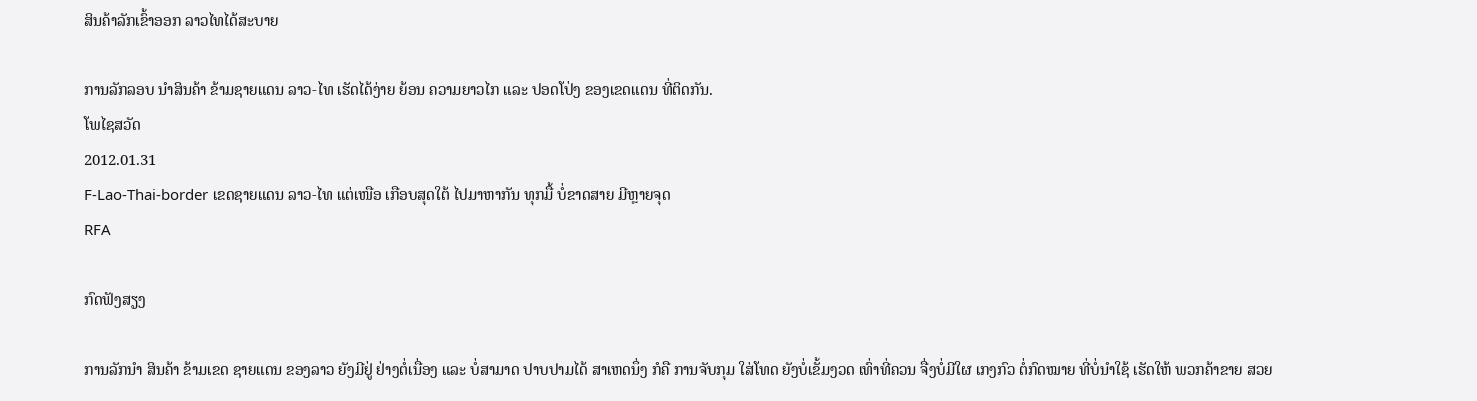ສິນຄ້າລັກເຂົ້າອອກ ລາວໄທໄດ້ສະບາຍ

ການລັກລອບ ນໍາສິນຄ້າ ຂ້າມຊາຍແດນ ລາວ-ໄທ ເຮັດໄດ້ງ່າຍ ຍ້ອນ ຄວາມຍາວໄກ ແລະ ປອດໂປ່ງ ຂອງເຂດແດນ ທີ່ຕິດກັນ.
ໂພໄຊສວັດ
2012.01.31
F-Lao-Thai-border ເຂດຊາຍແດນ ລາວ-ໄທ ແຕ່ເໜືອ ເກືອບສຸດໃຕ້ ໄປມາຫາກັນ ທຸກມື້ ບໍ່ຂາດສາຍ ມີຫຼາຍຈຸດ
RFA

ກົດຟັງສຽງ

ການລັກນໍາ ສິນຄ້າ ຂ້າມເຂດ ຊາຍແດນ ຂອງລາວ ຍັງມີຢູ່ ຢ່າງຕໍ່ເນື່ອງ ແລະ ບໍ່ສາມາດ ປາບປາມໄດ້ ສາເຫດນຶ່ງ ກໍຄື ການຈັບກຸມ ໃສ່ໂທດ ຍັງບໍ່ເຂັ້ມງວດ ເທົ່າທີ່ຄວນ ຈື່ງບໍ່ມີໃຜ ເກງກົວ ຕໍ່ກົດໝາຍ ທີ່ບໍ່ນໍາໃຊ້ ເຮັດໃຫ້ ພວກຄ້າຂາຍ ສວຍ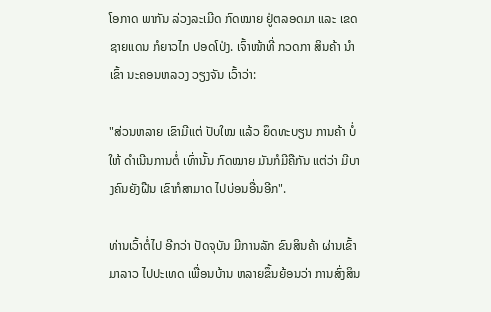ໂອກາດ ພາກັນ ລ່ວງລະເມີດ ກົດໝາຍ ຢູ່ຕລອດມາ ແລະ ເຂດຊາຍແດນ ກໍຍາວໄກ ປອດໂປ່ງ. ເຈົ້າໜ້າທີ່ ກວດກາ ສິນຄ້າ ນໍາເຂົ້າ ນະຄອນຫລວງ ວຽງຈັນ ເວົ້າວ່າ:

"ສ່ວນຫລາຍ ເຂົາມີແຕ່ ປັບໃໝ ແລ້ວ ຍຶດທະບຽນ ການຄ້າ ບໍ່ໃຫ້ ດໍາເນີນການຕໍ່ ເທົ່ານັ້ນ ກົດໝາຍ ມັນກໍມີຄືກັນ ແຕ່ວ່າ ມີບາງຄົນຍັງຝືນ ເຂົາກໍສາມາດ ໄປບ່ອນອື່ນອີກ".

ທ່ານເວົ້າຕໍ່ໄປ ອີກວ່າ ປັດຈຸບັນ ມີການລັກ ຂົນສິນຄ້າ ຜ່ານເຂົ້າມາລາວ ໄປປະເທດ ເພື່ອນບ້ານ ຫລາຍຂຶ້ນຍ້ອນວ່າ ການສົ່ງສິນ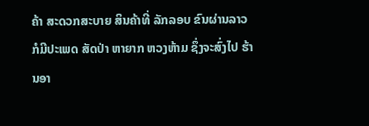ຄ້າ ສະດວກສະບາຍ ສິນຄ້າທີ່ ລັກລອບ ຂົນຜ່ານລາວ ກໍມີປະເພດ ສັດປ່າ ຫາຍາກ ຫວງຫ້າມ ຊຶ່ງຈະສົ່ງໄປ ຮ້ານອາ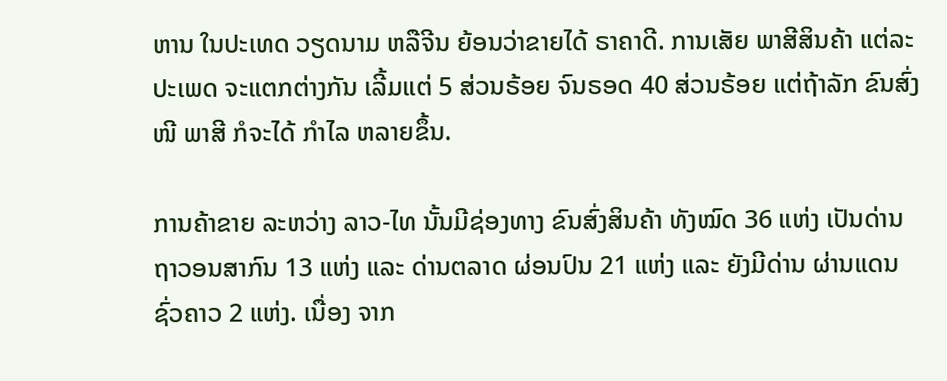ຫານ ໃນປະເທດ ວຽດນາມ ຫລືຈີນ ຍ້ອນວ່າຂາຍໄດ້ ຣາຄາດີ. ການເສັຍ ພາສີສິນຄ້າ ແຕ່ລະປະເພດ ຈະແຕກຕ່າງກັນ ເລີ້ມແຕ່ 5 ສ່ວນຣ້ອຍ ຈົນຣອດ 40 ສ່ວນຣ້ອຍ ແຕ່ຖ້າລັກ ຂົນສົ່ງໜີ ພາສີ ກໍຈະໄດ້ ກໍາໄລ ຫລາຍຂຶ້ນ.

ການຄ້າຂາຍ ລະຫວ່າງ ລາວ-ໄທ ນັ້ນມີຊ່ອງທາງ ຂົນສົ່ງສິນຄ້າ ທັງໝົດ 36 ແຫ່ງ ເປັນດ່ານ ຖາວອນສາກົນ 13 ແຫ່ງ ແລະ ດ່ານຕລາດ ຜ່ອນປົນ 21 ແຫ່ງ ແລະ ຍັງມີດ່ານ ຜ່ານແດນຊົ່ວຄາວ 2 ແຫ່ງ. ເນື່ອງ ຈາກ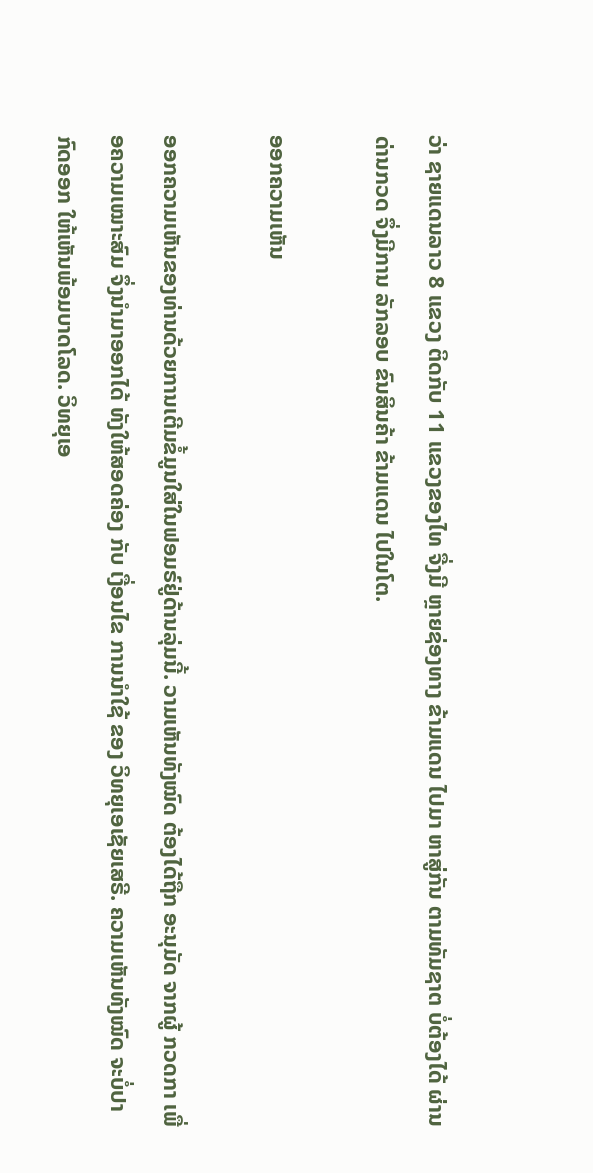ວ່າ ຊາຍແດນລາວ 8 ແຂວງ ຕິດກັບ 11 ແຂວງຂອງໄທ ຈື່ງມີ ຫຼາຍຊ່ອງທາງ ຂ້າມແດນ ໄປມາ ຫາສູ່ກັນ ຕາມທັມຊາຕ ບໍ່ຕ້ອງໄດ້ ຜ່ານດ່ານກວດ ຈຶ່ງມີການ ລັກລອບ ຂົນສິນຄ້າ ຂ້າມແດນ ໄປໃນໂຕ.

ອອກຄວາມເຫັນ

ອອກຄວາມເຫັນຂອງທ່ານດ້ວຍການເຕີມຂໍ້ມູນໃສ່ໃນຟອມຣ໌ຢູ່ດ້ານລຸ່ມນີ້. ວາມເຫັນທັງໝົດ ຕ້ອງໄດ້ຖືກ ອະນຸມັດ ຈາກຜູ້ ກວດກາ ເພື່ອຄວາມເໝາະສົມ ຈຶ່ງນໍາມາອອກໄດ້ ທັງໃຫ້ສອດຄ່ອງ ກັບ ເງື່ອນໄຂ ການນຳໃຊ້ ຂອງ ວິທຍຸເອເຊັຍເສຣີ. ຄວາມເຫັນທັງໝົດ ຈະບໍ່ປາກົດອອກ ໃຫ້ເຫັນພ້ອມບາດໂລດ. ວິທຍຸເອ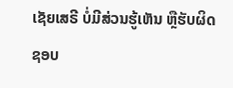ເຊັຍເສຣີ ບໍ່ມີສ່ວນຮູ້ເຫັນ ຫຼືຮັບຜິດຊອບ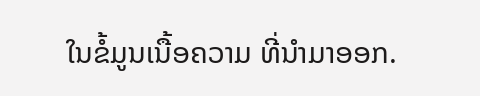ໃນຂໍ້ມູນເນື້ອຄວາມ ທີ່ນໍາມາອອກ.